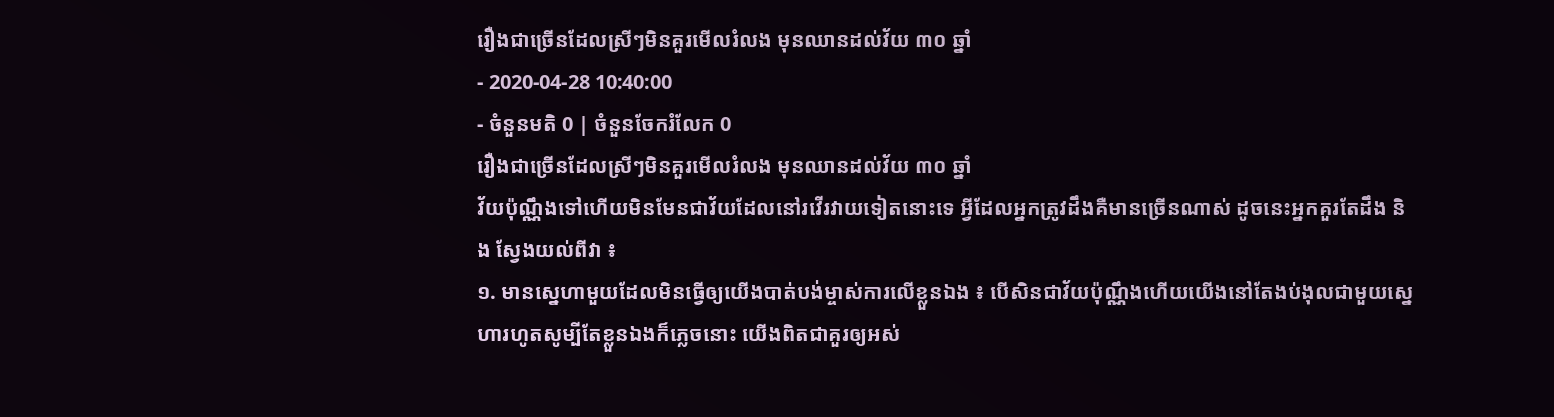រឿងជាច្រើនដែលស្រីៗមិនគួរមើលរំលង មុនឈានដល់វ័យ ៣០ ឆ្នាំ
- 2020-04-28 10:40:00
- ចំនួនមតិ 0 | ចំនួនចែករំលែក 0
រឿងជាច្រើនដែលស្រីៗមិនគួរមើលរំលង មុនឈានដល់វ័យ ៣០ ឆ្នាំ
វ័យប៉ុណ្ណឹងទៅហើយមិនមែនជាវ័យដែលនៅរវើរវាយទៀតនោះទេ អ្វីដែលអ្នកត្រូវដឹងគឺមានច្រើនណាស់ ដូចនេះអ្នកគួរតែដឹង និង ស្វែងយល់ពីវា ៖
១. មានស្នេហាមួយដែលមិនធ្វើឲ្យយើងបាត់បង់ម្ចាស់ការលើខ្លួនឯង ៖ បើសិនជាវ័យប៉ុណ្ណឹងហើយយើងនៅតែងប់ងុលជាមួយស្នេហារហូតសូម្បីតែខ្លួនឯងក៏ភ្លេចនោះ យើងពិតជាគួរឲ្យអស់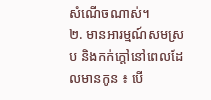សំណើចណាស់។
២. មានអារម្មណ៍សមស្រប និងកក់ក្ដៅនៅពេលដែលមានកូន ៖ បើ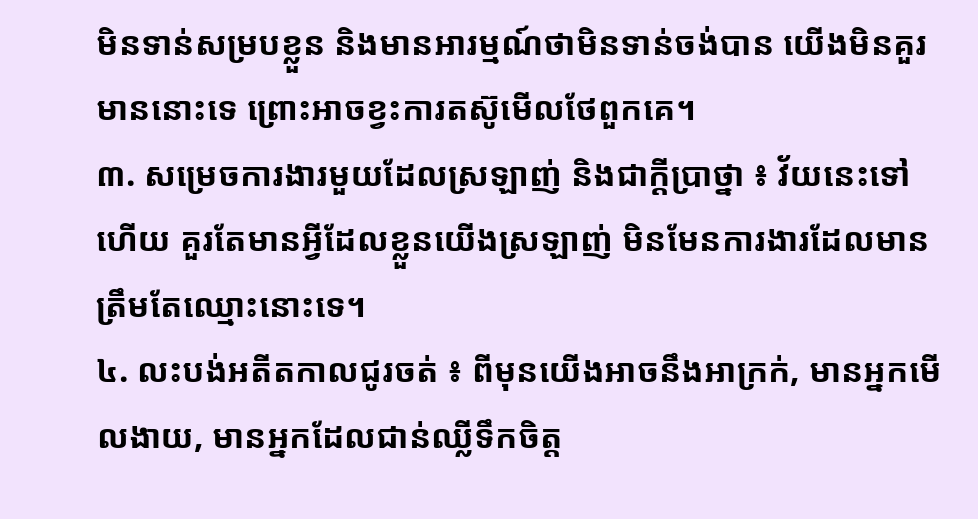មិនទាន់សម្របខ្លួន និងមានអារម្មណ៍ថាមិនទាន់ចង់បាន យើងមិនគួរមាននោះទេ ព្រោះអាចខ្វះការតស៊ូមើលថែពួកគេ។
៣. សម្រេចការងារមួយដែលស្រឡាញ់ និងជាក្ដីប្រាថ្នា ៖ វ័យនេះទៅហើយ គួរតែមានអ្វីដែលខ្លួនយើងស្រឡាញ់ មិនមែនការងារដែលមានត្រឹមតែឈ្មោះនោះទេ។
៤. លះបង់អតីតកាលជូរចត់ ៖ ពីមុនយើងអាចនឹងអាក្រក់, មានអ្នកមើលងាយ, មានអ្នកដែលជាន់ឈ្លីទឹកចិត្ត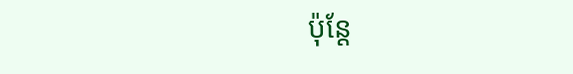ប៉ុន្តែ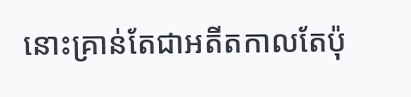នោះគ្រាន់តែជាអតីតកាលតែប៉ុ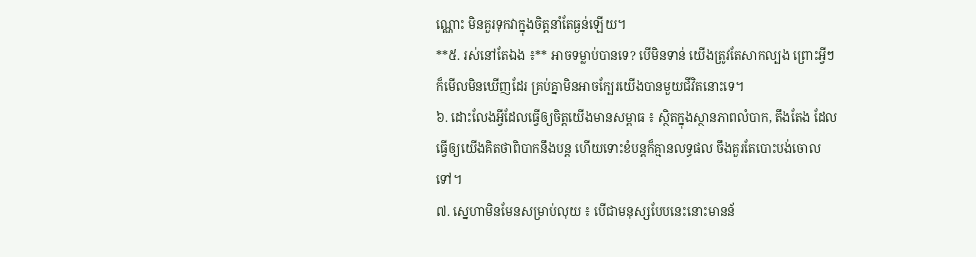ណ្ណោះ មិនគួរទុកវាក្នុងចិត្តនាំតែធ្ងន់ឡើយ។
**៥. រស់នៅតែឯង ៖** អាចទម្លាប់បានទេ? បើមិនទាន់ យើងត្រូវតែសាកល្បង ព្រោះអ្វីៗក៏មើលមិនឃើញដែរ គ្រប់គ្នាមិនអាចក្បែរយើងបានមួយជីវិតនោះទេ។
៦. ដោះលែងអ្វីដែលធ្វើឲ្យចិត្តយើងមានសម្ពាធ ៖ ស្ថិតក្នុងស្ថានភាពលំបាក, តឹងតែង ដែលធ្វើឲ្យយើងគិតថាពិបាកនឹងបន្ត ហើយទោះខំបន្តក៏គ្មានលទ្ធផល ចឹងគួរតែបោះបង់ចោលទៅ។
៧. ស្នេហាមិនមែនសម្រាប់លុយ ៖ បើជាមនុស្សបែបនេះនោះមានន័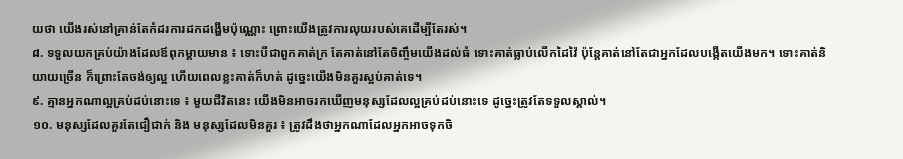យថា យើងរស់នៅគ្រាន់តែកំដរការដកដង្ហើមប៉ុណ្ណោះ ព្រោះយើងត្រូវការលុយរបស់គេដើម្បីតែរស់។
៨. ទទួលយកគ្រប់យ៉ាងដែលឪពុកម្ដាយមាន ៖ ទោះបីជាពួកគាត់ក្រ តែគាត់នៅតែចិញ្ចឹមយើងដល់ធំ ទោះគាត់ធ្លាប់លើកដៃវ៉ៃ ប៉ុន្តែគាត់នៅតែជាអ្នកដែលបង្កើតយើងមក។ ទោះគាត់និយាយច្រើន ក៏ព្រោះតែចង់ឲ្យល្អ ហើយពេលខ្លះគាត់ក៏ហត់ ដូច្នេះយើងមិនគួរស្អប់គាត់ទេ។
៩. គ្មានអ្នកណាល្អគ្រប់ដប់នោះទេ ៖ មួយជីវិតនេះ យើងមិនអាចរកឃើញមនុស្សដែលល្អគ្រប់ដប់នោះទេ ដូច្នេះត្រូវតែទទួលស្គាល់។
១០. មនុស្សដែលគួរតែជឿជាក់ និង មនុស្សដែលមិនគួរ ៖ ត្រូវដឹងថាអ្នកណាដែលអ្នកអាចទុកចិ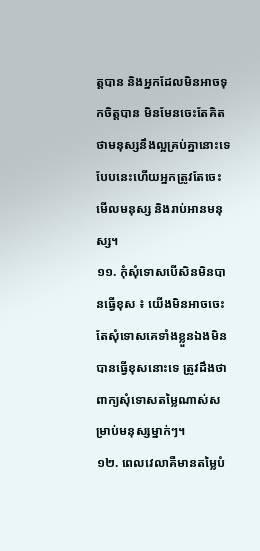ត្តបាន និងអ្នកដែលមិនអាចទុកចិត្តបាន មិនមែនចេះតែគិតថាមនុស្សនឹងល្អគ្រប់គ្នានោះទេ បែបនេះហើយអ្នកត្រូវតែចេះមើលមនុស្ស និងរាប់អានមនុស្ស។
១១. កុំសុំទោសបើសិនមិនបានធ្វើខុស ៖ យើងមិនអាចចេះតែសុំទោសគេទាំងខ្លួនឯងមិនបានធ្វើខុសនោះទេ ត្រូវដឹងថាពាក្យសុំទោសតម្លៃណាស់សម្រាប់មនុស្សម្នាក់ៗ។
១២. ពេលវេលាគឺមានតម្លៃបំ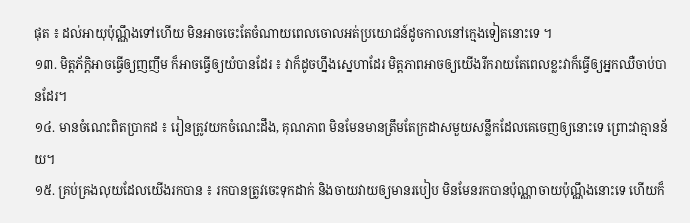ផុត ៖ ដល់អាយុប៉ុណ្ណឹងទៅហើយ មិនអាចចេះតែចំណាយពេលចោលអត់ប្រយោជន៍ដូចកាលនៅក្មេងទៀតនោះទេ ។
១៣. មិត្តភ័ក្ដិអាចធ្វើឲ្យញញឹម ក៏អាចធ្វើឲ្យយំបានដែរ ៖ វាក៏ដូចហ្នឹងស្នេហាដែរ មិត្តភាពអាចឲ្យយើងរីករាយតែពេលខ្លះវាក៏ធ្វើឲ្យអ្នកឈឺចាប់បានដែរ។
១៤. មានចំណេះពិតប្រាកដ ៖ រៀនត្រូវយកចំណេះដឹង, គុណភាព មិនមែនមានត្រឹមតែក្រដាសមួយសន្លឹកដែលគេចេញឲ្យនោះទេ ព្រោះវាគ្មានន័យ។
១៥. គ្រប់គ្រងលុយដែលយើងរកបាន ៖ រកបានត្រូវចេះទុកដាក់ និងចាយវាយឲ្យមានរបៀប មិនមែនរកបានប៉ុណ្ណាចាយប៉ុណ្ណឹងនោះទេ ហើយក៏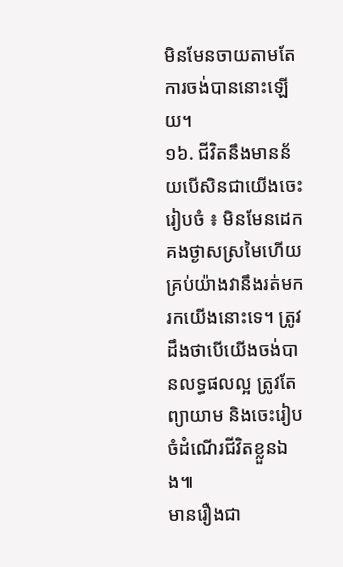មិនមែនចាយតាមតែការចង់បាននោះឡើយ។
១៦. ជីវិតនឹងមានន័យបើសិនជាយើងចេះរៀបចំ ៖ មិនមែនដេកគងថ្ងាសស្រមៃហើយគ្រប់យ៉ាងវានឹងរត់មករកយើងនោះទេ។ ត្រូវដឹងថាបើយើងចង់បានលទ្ធផលល្អ ត្រូវតែព្យាយាម និងចេះរៀបចំដំណើរជីវិតខ្លួនឯង៕
មានរឿងជា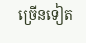ច្រើនទៀត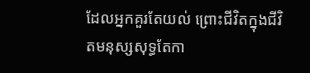ដែលអ្នកគួរតែយល់ ព្រោះជីវិតក្នុងជីវិតមនុស្សសុទ្ធតែកា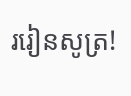ររៀនសូត្រ!